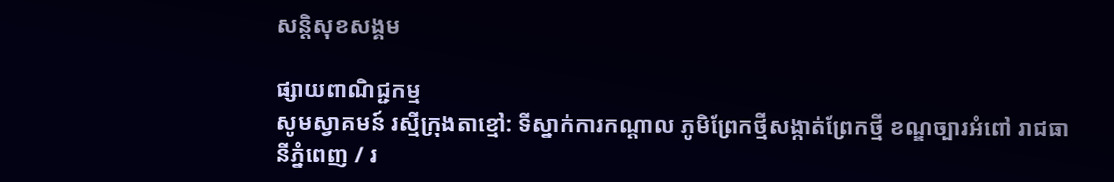សន្តិសុខសង្គម

ផ្សាយពាណិជ្ជកម្ម
សូមស្វាគមន៍ រស្មីក្រុងតាខ្មៅ: ទីស្នាក់ការកណ្ដាល ភូមិព្រែកថ្មីសង្កាត់ព្រែកថ្មី ខណ្ឌច្បារអំពៅ រាជធានីភ្នំពេញ / រ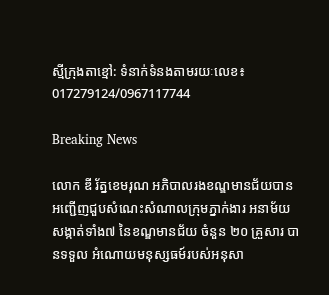ស្មីក្រុងតាខ្មៅ: ទំនាក់ទំនងតាមរយៈលេខ៖ 017279124/0967117744

Breaking News

លោក ឌី រ័ត្នខេមរុណ អភិបាលរងខណ្ឌមានជ័យបានអញ្ជើញជួបសំណេះសំណាលក្រុមភ្នាក់ងារ អនាម័យ សង្កាត់ទាំង៧ នៃខណ្ឌមានជ័យ ចំនួន ២០ គ្រួសារ បានទទួល អំណោយមនុស្សធម៍របស់អនុសា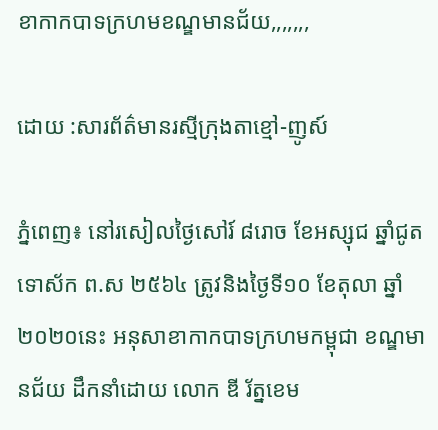ខាកាកបាទក្រហមខណ្ឌមានជ័យ,,,,,,,

ដោយ :សារព័ត៌មានរស្មីក្រុងតាខ្មៅ-ញូស៍

ភ្នំពេញ៖ នៅរសៀលថ្ងៃសៅរ៍ ៨រោច ខែអស្សុជ ឆ្នាំជូត ទោស័ក ព.ស ២៥៦៤ ត្រូវនិងថ្ងៃទី១០ ខែតុលា ឆ្នាំ២០២០នេះ អនុសាខាកាកបាទក្រហមកម្ពុជា ខណ្ឌមានជ័យ ដឹកនាំដោយ លោក ឌី រ័ត្នខេម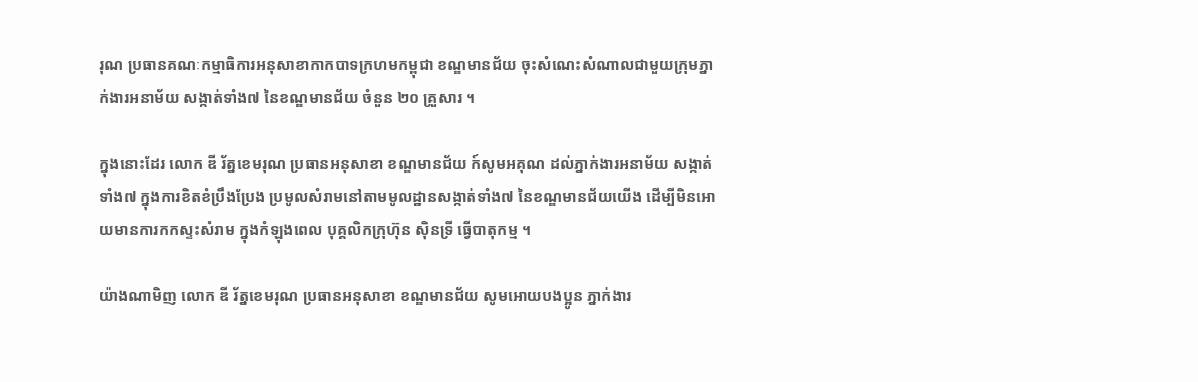រុណ ប្រធានគណៈកម្មាធិការអនុសាខាកាកបាទក្រហមកម្ពុជា ខណ្ឌមានជ័យ ចុះសំណេះសំណាលជាមួយក្រុមភ្នាក់ងារអនាម័យ សង្កាត់ទាំង៧ នៃខណ្ឌមានជ័យ ចំនួន ២០ គ្រួសារ ។

ក្នុងនោះដែរ លោក ឌី រ័ត្នខេមរុណ ប្រធានអនុសាខា ខណ្ឌមានជ័យ ក៍សូមអគុណ ដល់ភ្នាក់ងារអនាម័យ សង្កាត់ទាំង៧ ក្នុងការខិតខំប្រឹងប្រែង ប្រមូលសំរាមនៅតាមមូលដ្ឋានសង្កាត់ទាំង៧ នៃខណ្ឌមានជ័យយើង ដើម្បីមិនអោយមានការកកស្ទះសំរាម ក្នុងកំឡុងពេល បុគ្គលិកក្រុហ៊ុន ស៊ិនទ្រី ធ្វើបាតុកម្ម ។

យ៉ាងណាមិញ លោក ឌី រ័ត្នខេមរុណ ប្រធានអនុសាខា ខណ្ឌមានជ័យ សូមអោយបងប្អូន ភ្នាក់ងារ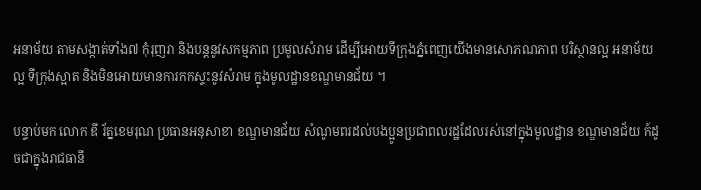អនាម័យ តាមសង្កាត់ទាំង៧ កុំរុញរា និងបន្តនូវសកម្មភាព ប្រមូលសំរាម ដើម្បីអោយទីក្រុងភ្នំពេញយើងមានសោភណភាព បរិស្ថានល្អ អនាម័យល្អ ទីក្រុងស្អាត និងមិនអោយមានការកកស្ទះនូវសំរាម ក្នុងមូលដ្ឋានខណ្ឌមានជ័យ ។

បន្ទាប់មក លោក ឌី រ័ត្នខេមរុណ ប្រធានអនុសាខា ខណ្ឌមានជ័យ សំណូមពរដល់បងប្អូនប្រជាពលរដ្ឋដែលរស់នៅក្នុងមូលដ្ឋាន ខណ្ឌមានជ័យ ក៍ដូចជាក្នុងរាជធានី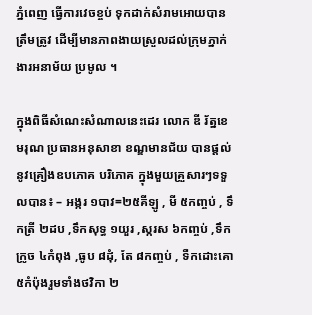ភ្នំពេញ ធ្វើការវេចខ្ចប់ ទុកដាក់សំរាមអោយបានត្រឹមត្រូវ ដើម្បីមានភាពងាយស្រួលដល់ក្រុមភ្នាក់ងារអនាម័យ ប្រមូល ។

ក្នុងពិធីសំណេះសំណាលនេះដេរ លោក ឌី រ័ត្នខេមរុណ ប្រធានអនុសាខា ខណ្ឌមានជ័យ បានផ្តល់នូវគ្រឿងឧបភោគ បរិភោគ ក្នុងមួយគ្រួសារៗទទួលបាន៖ – អង្ករ ១បាវ=២៥គីឡូ , មី ៥កញ្ចប់ , ទឹកត្រី ២ដប ,ទឹកសុទ្ធ ១យួរ ,ស្ករស ៦កញ្ចប់ ,ទឹកក្រូច ៤កំពុង ,ធូប ៨ដុំ, តែ ៨កញ្ចប់ , ទឺកដោះគោ ៥កំប៉ុងរួមទាំងថវិកា ២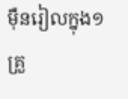មុឺនរៀលក្នុង១គ្រួ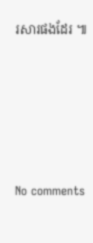រសារផងដែរ ៕






No comments